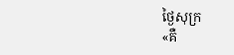ថ្ងៃសុក្រ
«គឺ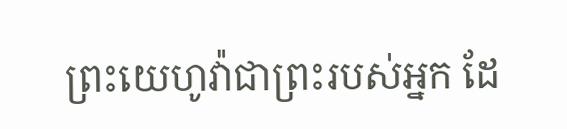ព្រះយេហូវ៉ាជាព្រះរបស់អ្នក ដែ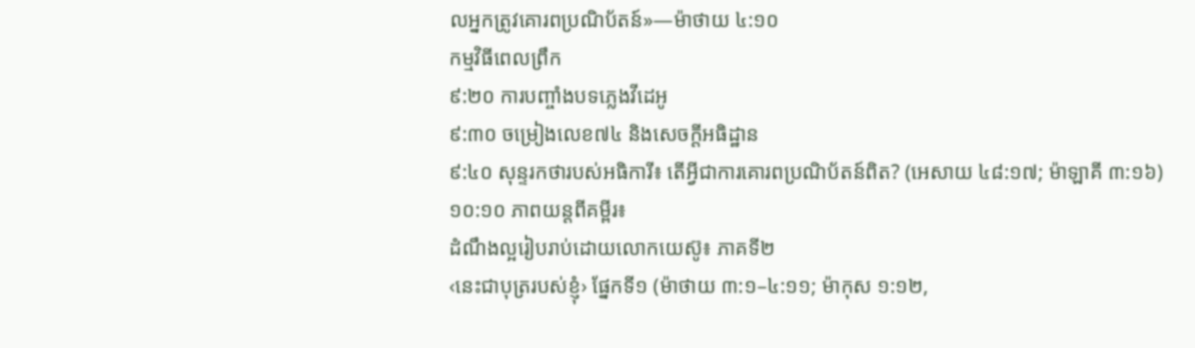លអ្នកត្រូវគោរពប្រណិប័តន៍»—ម៉ាថាយ ៤:១០
កម្មវិធីពេលព្រឹក
៩:២០ ការបញ្ចាំងបទភ្លេងវីដេអូ
៩:៣០ ចម្រៀងលេខ៧៤ និងសេចក្ដីអធិដ្ឋាន
៩:៤០ សុន្ទរកថារបស់អធិការី៖ តើអ្វីជាការគោរពប្រណិប័តន៍ពិត? (អេសាយ ៤៨:១៧; ម៉ាឡាគី ៣:១៦)
១០:១០ ភាពយន្តពីគម្ពីរ៖
ដំណឹងល្អរៀបរាប់ដោយលោកយេស៊ូ៖ ភាគទី២
‹នេះជាបុត្ររបស់ខ្ញុំ› ផ្នែកទី១ (ម៉ាថាយ ៣:១–៤:១១; ម៉ាកុស ១:១២,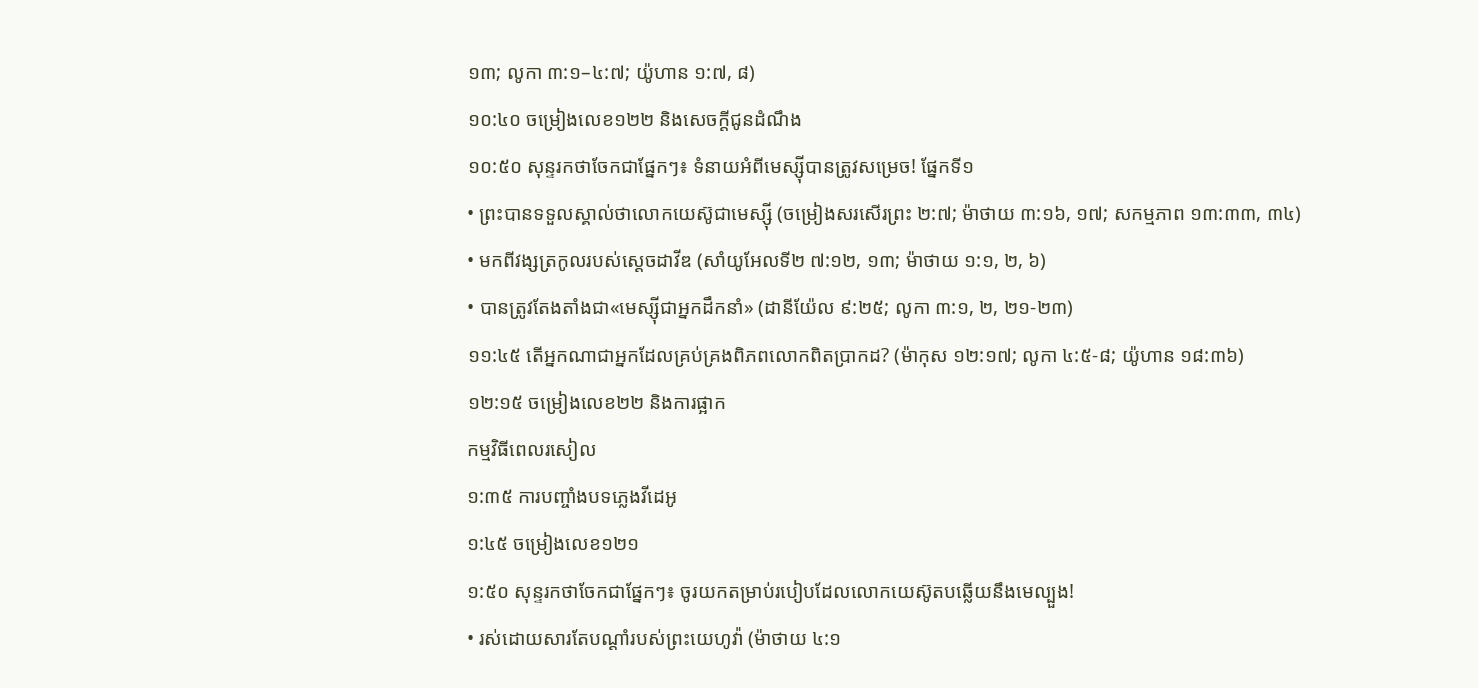១៣; លូកា ៣:១–៤:៧; យ៉ូហាន ១:៧, ៨)
១០:៤០ ចម្រៀងលេខ១២២ និងសេចក្ដីជូនដំណឹង
១០:៥០ សុន្ទរកថាចែកជាផ្នែកៗ៖ ទំនាយអំពីមេស្ស៊ីបានត្រូវសម្រេច! ផ្នែកទី១
• ព្រះបានទទួលស្គាល់ថាលោកយេស៊ូជាមេស្ស៊ី (ចម្រៀងសរសើរព្រះ ២:៧; ម៉ាថាយ ៣:១៦, ១៧; សកម្មភាព ១៣:៣៣, ៣៤)
• មកពីវង្សត្រកូលរបស់ស្ដេចដាវីឌ (សាំយូអែលទី២ ៧:១២, ១៣; ម៉ាថាយ ១:១, ២, ៦)
• បានត្រូវតែងតាំងជា«មេស្ស៊ីជាអ្នកដឹកនាំ» (ដានីយ៉ែល ៩:២៥; លូកា ៣:១, ២, ២១-២៣)
១១:៤៥ តើអ្នកណាជាអ្នកដែលគ្រប់គ្រងពិភពលោកពិតប្រាកដ? (ម៉ាកុស ១២:១៧; លូកា ៤:៥-៨; យ៉ូហាន ១៨:៣៦)
១២:១៥ ចម្រៀងលេខ២២ និងការផ្អាក
កម្មវិធីពេលរសៀល
១:៣៥ ការបញ្ចាំងបទភ្លេងវីដេអូ
១:៤៥ ចម្រៀងលេខ១២១
១:៥០ សុន្ទរកថាចែកជាផ្នែកៗ៖ ចូរយកតម្រាប់របៀបដែលលោកយេស៊ូតបឆ្លើយនឹងមេល្បួង!
• រស់ដោយសារតែបណ្ដាំរបស់ព្រះយេហូវ៉ា (ម៉ាថាយ ៤:១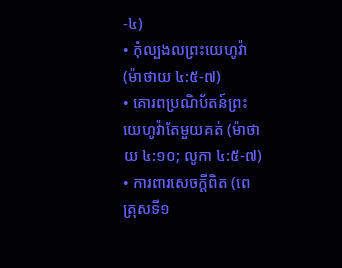-៤)
• កុំល្បងលព្រះយេហូវ៉ា (ម៉ាថាយ ៤:៥-៧)
• គោរពប្រណិប័តន៍ព្រះយេហូវ៉ាតែមួយគត់ (ម៉ាថាយ ៤:១០; លូកា ៤:៥-៧)
• ការពារសេចក្ដីពិត (ពេត្រុសទី១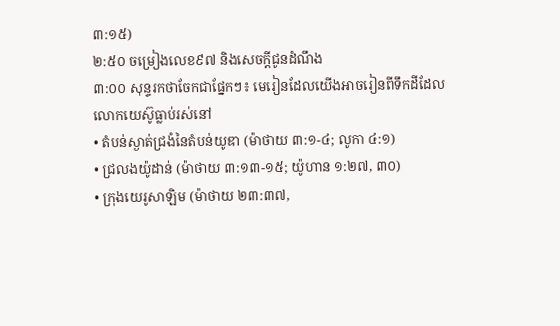៣:១៥)
២:៥០ ចម្រៀងលេខ៩៧ និងសេចក្ដីជូនដំណឹង
៣:០០ សុន្ទរកថាចែកជាផ្នែកៗ៖ មេរៀនដែលយើងអាចរៀនពីទឹកដីដែលលោកយេស៊ូធ្លាប់រស់នៅ
• តំបន់ស្ងាត់ជ្រងំនៃតំបន់យូឌា (ម៉ាថាយ ៣:១-៤; លូកា ៤:១)
• ជ្រលងយ៉ូដាន់ (ម៉ាថាយ ៣:១៣-១៥; យ៉ូហាន ១:២៧, ៣០)
• ក្រុងយេរូសាឡិម (ម៉ាថាយ ២៣:៣៧,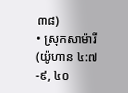៣៨)
• ស្រុកសាម៉ារី (យ៉ូហាន ៤:៧-៩, ៤០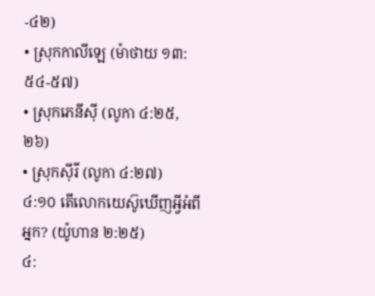-៤២)
• ស្រុកកាលីឡេ (ម៉ាថាយ ១៣:៥៤-៥៧)
• ស្រុកភេនីស៊ី (លូកា ៤:២៥, ២៦)
• ស្រុកស៊ីរី (លូកា ៤:២៧)
៤:១០ តើលោកយេស៊ូឃើញអ្វីអំពីអ្នក? (យ៉ូហាន ២:២៥)
៤: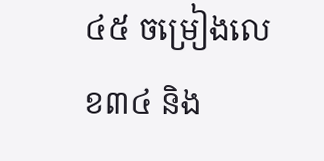៤៥ ចម្រៀងលេខ៣៤ និង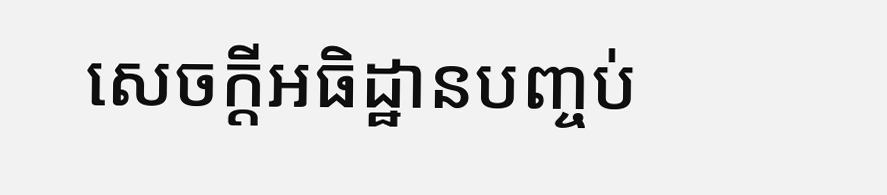សេចក្ដីអធិដ្ឋានបញ្ចប់